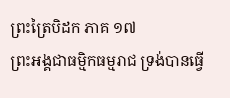ព្រះត្រៃបិដក ភាគ ១៧
ព្រះអង្គជាធម្មិកធម្មរាជ ទ្រង់បានធ្វើ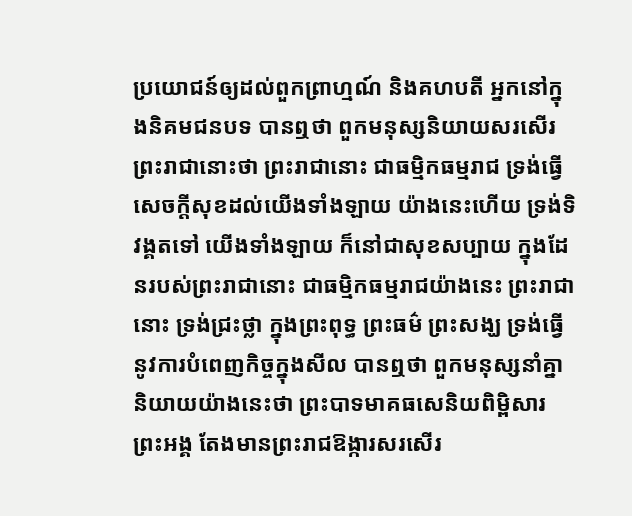ប្រយោជន៍ឲ្យដល់ពួកព្រាហ្មណ៍ និងគហបតី អ្នកនៅក្នុងនិគមជនបទ បានឮថា ពួកមនុស្សនិយាយសរសើរព្រះរាជានោះថា ព្រះរាជានោះ ជាធម្មិកធម្មរាជ ទ្រង់ធ្វើសេចក្តីសុខដល់យើងទាំងឡាយ យ៉ាងនេះហើយ ទ្រង់ទិវង្គតទៅ យើងទាំងឡាយ ក៏នៅជាសុខសប្បាយ ក្នុងដែនរបស់ព្រះរាជានោះ ជាធម្មិកធម្មរាជយ៉ាងនេះ ព្រះរាជានោះ ទ្រង់ជ្រះថ្លា ក្នុងព្រះពុទ្ធ ព្រះធម៌ ព្រះសង្ឃ ទ្រង់ធ្វើនូវការបំពេញកិច្ចក្នុងសីល បានឮថា ពួកមនុស្សនាំគ្នានិយាយយ៉ាងនេះថា ព្រះបាទមាគធសេនិយពិម្ពិសារ ព្រះអង្គ តែងមានព្រះរាជឱង្ការសរសើរ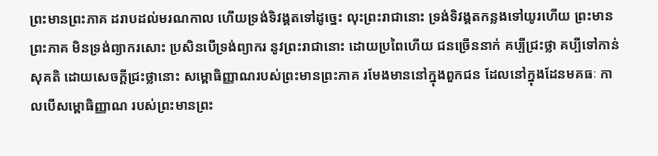ព្រះមានព្រះភាគ ដរាបដល់មរណកាល ហើយទ្រង់ទិវង្គតទៅដូច្នេះ លុះព្រះរាជានោះ ទ្រង់ទិវង្គតកន្លងទៅយូរហើយ ព្រះមានព្រះភាគ មិនទ្រង់ព្យាករសោះ ប្រសិនបើទ្រង់ព្យាករ នូវព្រះរាជានោះ ដោយប្រពៃហើយ ជនច្រើននាក់ គប្បីជ្រះថ្លា គប្បីទៅកាន់សុគតិ ដោយសេចក្តីជ្រះថ្លានោះ សម្ពោធិញ្ញាណរបស់ព្រះមានព្រះភាគ រមែងមាននៅក្នុងពួកជន ដែលនៅក្នុងដែនមគធៈ កាលបើសម្ពោធិញ្ញាណ របស់ព្រះមានព្រះ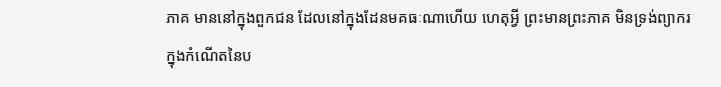ភាគ មាននៅក្នុងពួកជន ដែលនៅក្នុងដែនមគធៈណាហើយ ហេតុអ្វី ព្រះមានព្រះភាគ មិនទ្រង់ព្យាករ ក្នុងកំណើតនៃប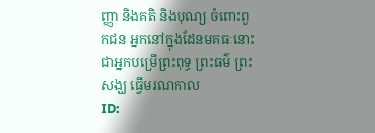ញ្ញា និងគតិ និងបុណ្យ ចំពោះពួកជន អ្នកនៅក្នុងដែនមគធៈនោះ ជាអ្នកបម្រើព្រះពុទ្ធ ព្រះធម៌ ព្រះសង្ឃ ធ្វើមរណកាល
ID: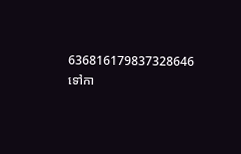636816179837328646
ទៅកា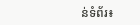ន់ទំព័រ៖